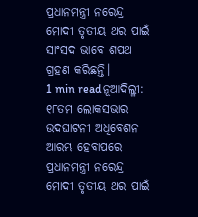ପ୍ରଧାନମନ୍ତ୍ରୀ ନରେନ୍ଦ୍ର ମୋଦୀ ତୃତୀୟ ଥର ପାଇଁ ସାଂସଦ ଭାବେ ଶପଥ ଗ୍ରହଣ କରିଛନ୍ତି।
1 min readନୂଆଦିଲ୍ଳୀ: ୧୮ତମ ଲୋକସଭାର ଉଦଘାଟନୀ ଅଧିବେଶନ ଆରମ୍ଭ ହେବାପରେ ପ୍ରଧାନମନ୍ତ୍ରୀ ନରେନ୍ଦ୍ର ମୋଦୀ ତୃତୀୟ ଥର ପାଇଁ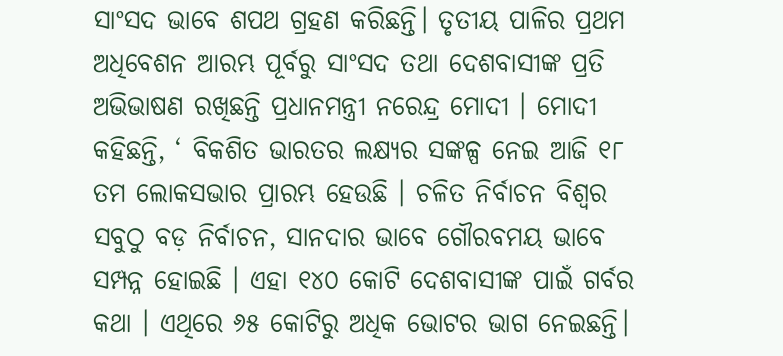ସାଂସଦ ଭାବେ ଶପଥ ଗ୍ରହଣ କରିଛନ୍ତି। ତୃତୀୟ ପାଳିର ପ୍ରଥମ ଅଧିବେଶନ ଆରମ୍ଭ ପୂର୍ବରୁ ସାଂସଦ ତଥା ଦେଶବାସୀଙ୍କ ପ୍ରତି ଅଭିଭାଷଣ ରଖିଛନ୍ତି ପ୍ରଧାନମନ୍ତ୍ରୀ ନରେନ୍ଦ୍ର ମୋଦୀ । ମୋଦୀ କହିଛନ୍ତି, ‘ ବିକଶିତ ଭାରତର ଲକ୍ଷ୍ୟର ସଙ୍କଳ୍ପ ନେଇ ଆଜି ୧୮ ତମ ଲୋକସଭାର ପ୍ରାରମ୍ଭ ହେଉଛି । ଚଳିତ ନିର୍ବାଚନ ବିଶ୍ୱର ସବୁଠୁ ବଡ଼ ନିର୍ବାଚନ, ସାନଦାର ଭାବେ ଗୌରବମୟ ଭାବେ ସମ୍ପନ୍ନ ହୋଇଛି । ଏହା ୧୪୦ କୋଟି ଦେଶବାସୀଙ୍କ ପାଇଁ ଗର୍ବର କଥା । ଏଥିରେ ୬୫ କୋଟିରୁ ଅଧିକ ଭୋଟର ଭାଗ ନେଇଛନ୍ତି।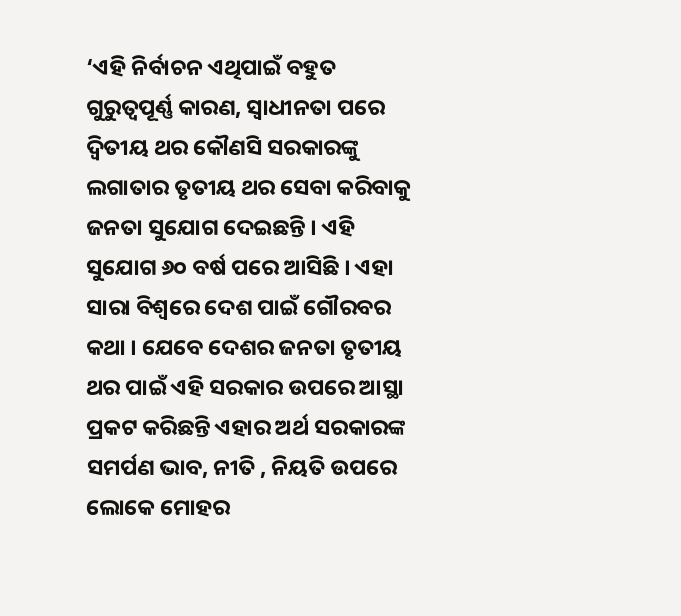‘ଏହି ନିର୍ବାଚନ ଏଥିପାଇଁ ବହୁତ ଗୁରୁତ୍ୱପୂର୍ଣ୍ଣ କାରଣ, ସ୍ୱାଧୀନତା ପରେ ଦ୍ୱିତୀୟ ଥର କୌଣସି ସରକାରଙ୍କୁ ଲଗାତାର ତୃତୀୟ ଥର ସେବା କରିବାକୁ ଜନତା ସୁଯୋଗ ଦେଇଛନ୍ତି । ଏହି ସୁଯୋଗ ୬୦ ବର୍ଷ ପରେ ଆସିଛି । ଏହା ସାରା ବିଶ୍ୱରେ ଦେଶ ପାଇଁ ଗୌରବର କଥା । ଯେବେ ଦେଶର ଜନତା ତୃତୀୟ ଥର ପାଇଁ ଏହି ସରକାର ଉପରେ ଆସ୍ଥା ପ୍ରକଟ କରିଛନ୍ତି ଏହାର ଅର୍ଥ ସରକାରଙ୍କ ସମର୍ପଣ ଭାବ, ନୀତି , ନିୟତି ଉପରେ ଲୋକେ ମୋହର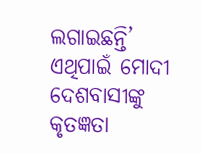ଲଗାଇଛନ୍ତି’ ଏଥିପାଇଁ ମୋଦୀ ଦେଶବାସୀଙ୍କୁ କୃତଜ୍ଞତା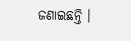ଜଣାଇଛନ୍ତି ।